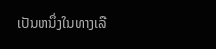ເປັນຫນຶ່ງໃນທາງເລື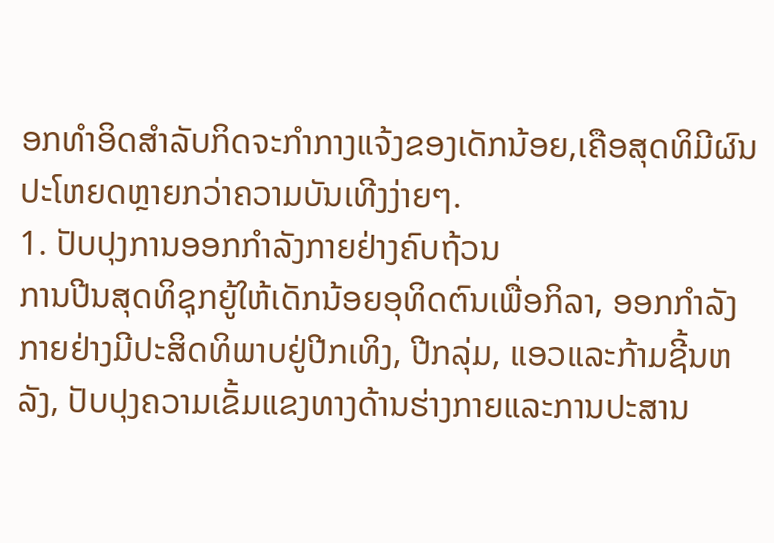ອກທໍາອິດສໍາລັບກິດຈະກໍາກາງແຈ້ງຂອງເດັກນ້ອຍ,ເຄືອສຸດທິມີຜົນປະໂຫຍດຫຼາຍກວ່າຄວາມບັນເທີງງ່າຍໆ.
1. ປັບປຸງການອອກກໍາລັງກາຍຢ່າງຄົບຖ້ວນ
ການປີນສຸດທິຊຸກຍູ້ໃຫ້ເດັກນ້ອຍອຸທິດຕົນເພື່ອກິລາ, ອອກກໍາລັງກາຍຢ່າງມີປະສິດທິພາບຢູ່ປີກເທິງ, ປີກລຸ່ມ, ແອວແລະກ້າມຊີ້ນຫລັງ, ປັບປຸງຄວາມເຂັ້ມແຂງທາງດ້ານຮ່າງກາຍແລະການປະສານ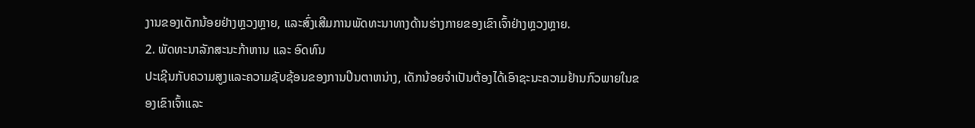ງານຂອງເດັກນ້ອຍຢ່າງຫຼວງຫຼາຍ, ແລະສົ່ງເສີມການພັດທະນາທາງດ້ານຮ່າງກາຍຂອງເຂົາເຈົ້າຢ່າງຫຼວງຫຼາຍ.
2. ພັດທະນາລັກສະນະກ້າຫານ ແລະ ອົດທົນ
ປະເຊີນກັບຄວາມສູງແລະຄວາມຊັບຊ້ອນຂອງການປີນຕາຫນ່າງ, ເດັກນ້ອຍຈໍາເປັນຕ້ອງໄດ້ເອົາຊະນະຄວາມຢ້ານກົວພາຍໃນຂອງເຂົາເຈົ້າແລະ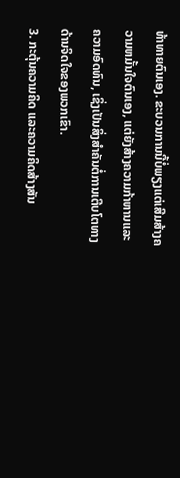ທ້າທາຍຕົນເອງ. ຂະບວນການນີ້ບໍ່ພຽງແຕ່ເສີມສ້າງຄວາມຫມັ້ນໃຈຕົນເອງ, ແຕ່ຍັງສ້າງຄວາມກ້າຫານແລະຄວາມອົດທົນ, ເຊິ່ງເປັນສິ່ງສໍາຄັນຕໍ່ການເຕີບໂຕທາງດ້ານຈິດໃຈຂອງພວກເຂົາ.
3. ກະຕຸ້ນຄວາມຄິດ ແລະຄວາມຄິດສ້າງສັນ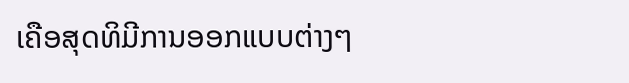ເຄືອສຸດທິມີການອອກແບບຕ່າງໆ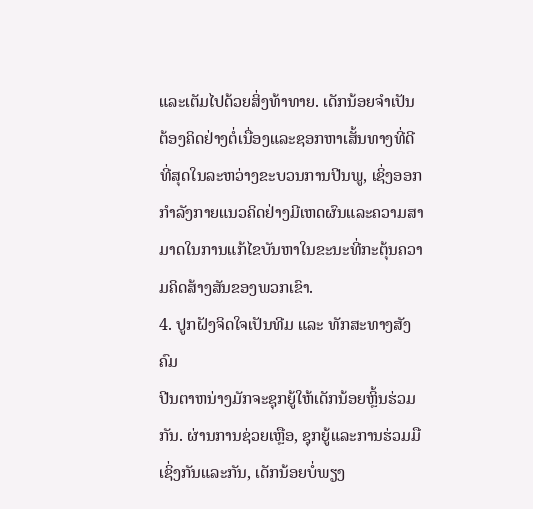ແລະເຕັມໄປດ້ວຍສິ່ງທ້າທາຍ. ເດັກນ້ອຍຈໍາເປັນຕ້ອງຄິດຢ່າງຕໍ່ເນື່ອງແລະຊອກຫາເສັ້ນທາງທີ່ດີທີ່ສຸດໃນລະຫວ່າງຂະບວນການປີນພູ, ເຊິ່ງອອກກໍາລັງກາຍແນວຄິດຢ່າງມີເຫດຜົນແລະຄວາມສາມາດໃນການແກ້ໄຂບັນຫາໃນຂະນະທີ່ກະຕຸ້ນຄວາມຄິດສ້າງສັນຂອງພວກເຂົາ.
4. ປູກຝັງຈິດໃຈເປັນທີມ ແລະ ທັກສະທາງສັງຄົມ
ປີນຕາຫນ່າງມັກຈະຊຸກຍູ້ໃຫ້ເດັກນ້ອຍຫຼິ້ນຮ່ວມກັນ. ຜ່ານການຊ່ວຍເຫຼືອ, ຊຸກຍູ້ແລະການຮ່ວມມືເຊິ່ງກັນແລະກັນ, ເດັກນ້ອຍບໍ່ພຽງ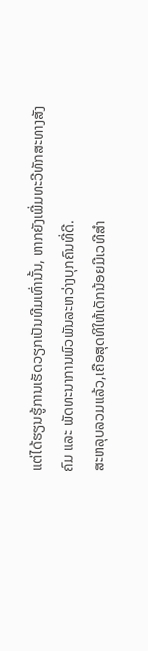ແຕ່ໄດ້ຮຽນຮູ້ການເຮັດວຽກເປັນທີມເທົ່ານັ້ນ, ຫາກຍັງເພີ່ມທະວີທັກສະທາງສັງຄົມ ແລະ ພັດທະນາການພົວພັນລະຫວ່າງບຸກຄົນທີ່ດີ.
ສະຫລຸບລວມແລ້ວ,ເຄືອສຸດທິໃຫ້ເດັກນ້ອຍມີເວທີສໍາ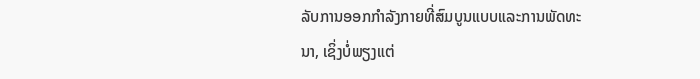ລັບການອອກກໍາລັງກາຍທີ່ສົມບູນແບບແລະການພັດທະນາ, ເຊິ່ງບໍ່ພຽງແຕ່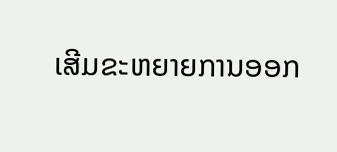ເສີມຂະຫຍາຍການອອກ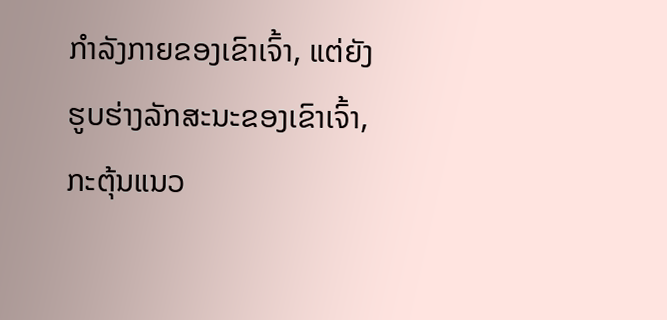ກໍາລັງກາຍຂອງເຂົາເຈົ້າ, ແຕ່ຍັງຮູບຮ່າງລັກສະນະຂອງເຂົາເຈົ້າ, ກະຕຸ້ນແນວ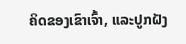ຄິດຂອງເຂົາເຈົ້າ, ແລະປູກຝັງ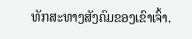ທັກສະທາງສັງຄົມຂອງເຂົາເຈົ້າ.